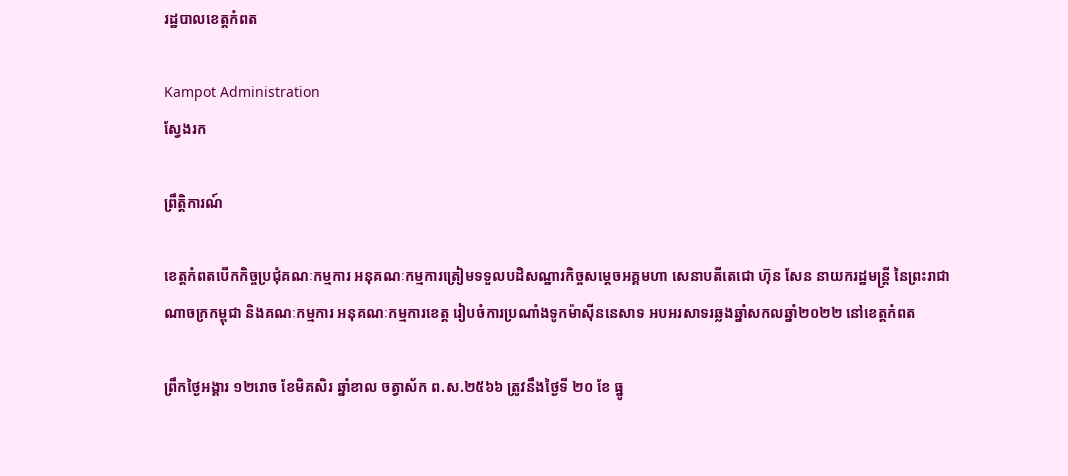រដ្ឋបាលខេត្តកំពត

Kampot Administration
ស្វែងរក

ព្រឹត្តិការណ៍

ខេត្តកំពតបើកកិច្ចប្រជុំគណៈកម្មការ អនុគណៈកម្មការត្រៀមទទួលបដិសណ្ឋារកិច្ចសម្តេចអគ្គមហា សេនាបតីតេជោ ហ៊ុន សែន នាយករដ្ឋមន្ត្រី នៃព្រះរាជាណាចក្រកម្ពុជា និងគណៈកម្មការ អនុគណៈកម្មការខេត្ត រៀបចំការប្រណាំងទូកម៉ាស៊ីននេសាទ អបអរសាទរឆ្លងឆ្នាំសកលឆ្នាំ២០២២ នៅខេត្តកំពត

ព្រឹកថ្ងៃអង្គារ ១២រោច ខែមិគសិរ ឆ្នាំខាល ចត្វាស័ក ព.ស.២៥៦៦ ត្រូវនឹងថ្ងៃទី ២០ ខែ ធ្នូ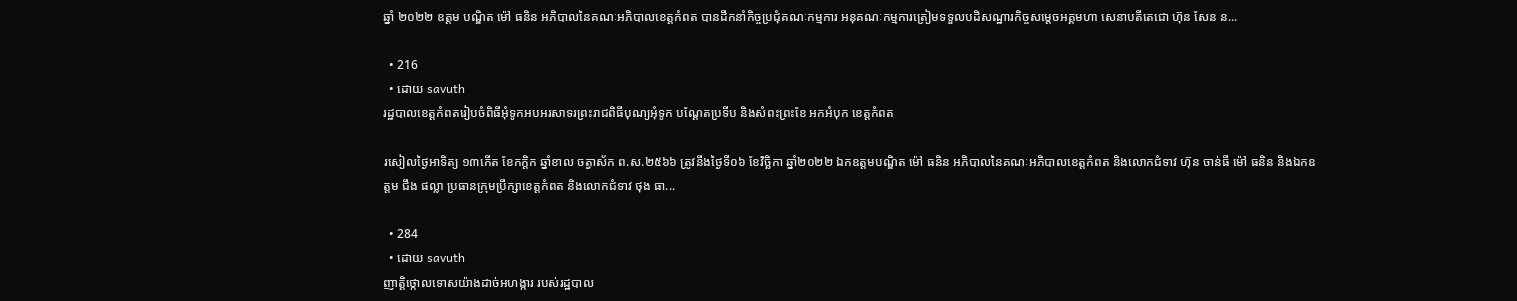ឆ្នាំ ២០២២ ឧត្តម បណ្ឌិត ម៉ៅ ធនិន អភិបាលនៃគណៈអភិបាលខេត្តកំពត បានដឹកនាំកិច្ចប្រជុំគណៈកម្មការ អនុគណៈកម្មការត្រៀមទទួលបដិសណ្ឋារកិច្ចសម្តេចអគ្គមហា សេនាបតីតេជោ ហ៊ុន សែន ន...

  • 216
  • ដោយ savuth
រដ្ឋបាលខេត្តកំពតរៀបចំពិធីអុំទូកអបអរសាទរព្រះរាជពិធីបុណ្យអុំទូក បណ្តែតប្រទីប និងសំពះព្រះខែ អកអំបុក ខេត្តកំពត

រសៀលថ្ងៃអាទិត្យ ១៣កើត ខែកក្តិក ឆ្នាំខាល ចត្វាស័ក ព.ស.២៥៦៦ ត្រូវនឹងថ្ងៃទី០៦ ខែវិច្ឆិកា ឆ្នាំ២០២២ ឯកឧត្តមបណ្ឌិត ម៉ៅ ធនិន អភិបាលនៃគណៈអភិបាលខេត្តកំពត និងលោកជំទាវ ហ៊ុន ចាន់ធី ម៉ៅ ធនិន និងឯកឧត្តម ជឹង ផល្លា ប្រធានក្រុមប្រឹក្សាខេត្តកំពត និងលោកជំទាវ ថុង ធា...

  • 284
  • ដោយ savuth
ញាត្តិថ្កោលទោសយ៉ាងដាច់អហង្ការ របស់រដ្ឋបាល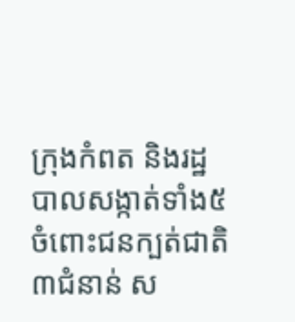ក្រុងកំពត និងរដ្ឋបាលសង្កាត់ទាំង៥ ចំពោះជនក្បត់ជាតិ៣ជំនាន់ ស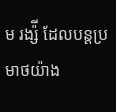ម រង្ស៉ី ដែលបន្តប្រមាថយ៉ាង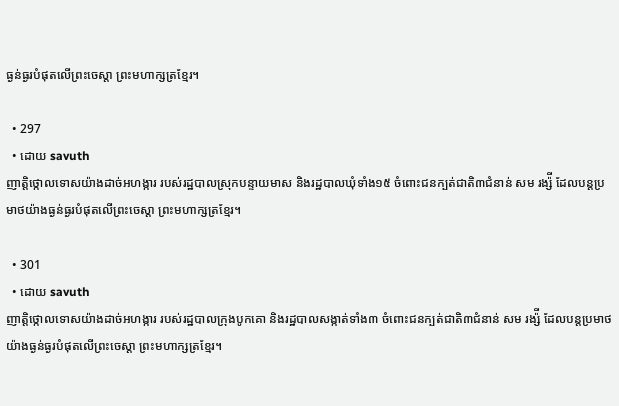ធ្ងន់ធ្ងរបំផុតលើព្រះចេស្តា ព្រះមហាក្សត្រខ្មែរ។

  • 297
  • ដោយ savuth
ញាត្តិថ្កោលទោសយ៉ាងដាច់អហង្ការ របស់រដ្ឋបាលស្រុកបន្ទាយមាស និងរដ្ឋបាលឃុំទាំង១៥ ចំពោះជនក្បត់ជាតិ៣ជំនាន់ សម រង្ស៉ី ដែលបន្តប្រមាថយ៉ាងធ្ងន់ធ្ងរបំផុតលើព្រះចេស្តា ព្រះមហាក្សត្រខ្មែរ។

  • 301
  • ដោយ savuth
ញាត្តិថ្កោលទោសយ៉ាងដាច់អហង្ការ របស់រដ្ឋបាលក្រុងបូកគោ និងរដ្ឋបាលសង្កាត់ទាំង៣ ចំពោះជនក្បត់ជាតិ៣ជំនាន់ សម រង្ស៉ី ដែលបន្តប្រមាថយ៉ាងធ្ងន់ធ្ងរបំផុតលើព្រះចេស្តា ព្រះមហាក្សត្រខ្មែរ។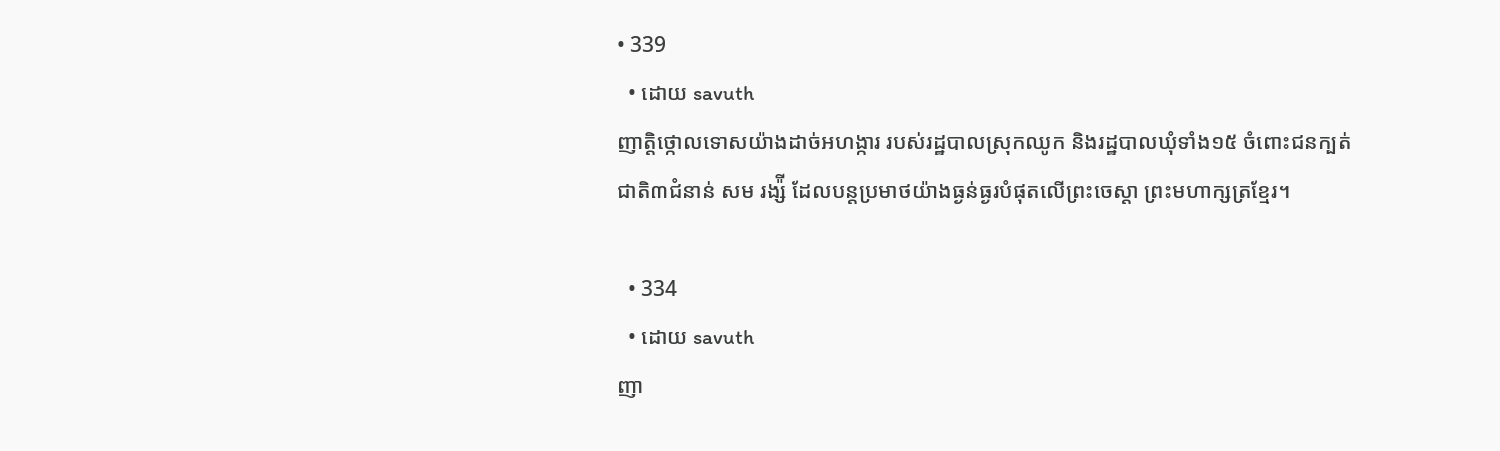• 339
  • ដោយ savuth
ញាត្តិថ្កោលទោសយ៉ាងដាច់អហង្ការ របស់រដ្ឋបាលស្រុកឈូក និងរដ្ឋបាលឃុំទាំង១៥ ចំពោះជនក្បត់ជាតិ៣ជំនាន់ សម រង្ស៉ី ដែលបន្តប្រមាថយ៉ាងធ្ងន់ធ្ងរបំផុតលើព្រះចេស្តា ព្រះមហាក្សត្រខ្មែរ។

  • 334
  • ដោយ savuth
ញា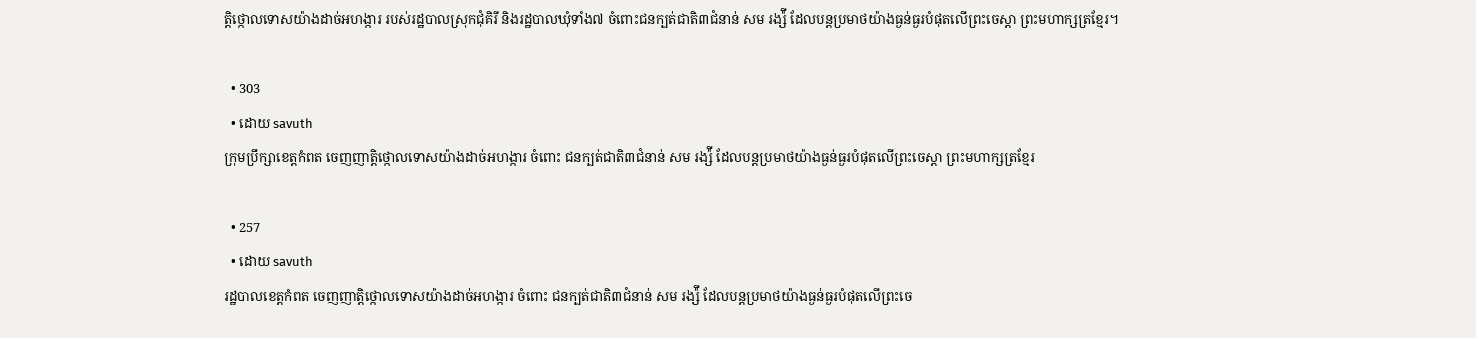ត្តិថ្កោលទោសយ៉ាងដាច់អហង្ការ របស់រដ្ឋបាលស្រុកជុំគិរី និងរដ្ឋបាលឃុំទាំង៧ ចំពោះជនក្បត់ជាតិ៣ជំនាន់ សម រង្ស៉ី ដែលបន្តប្រមាថយ៉ាងធ្ងន់ធ្ងរបំផុតលើព្រះចេស្តា ព្រះមហាក្សត្រខ្មែរ។

  • 303
  • ដោយ savuth
ក្រុមប្រឹក្សាខេត្តកំពត ចេញញាត្តិថ្កោលទោសយ៉ាងដាច់អហង្ការ ចំពោះ ជនក្បត់ជាតិ៣ជំនាន់ សម រង្ស៉ី ដែលបន្តប្រមាថយ៉ាងធ្ងន់ធ្ងរបំផុតលើព្រះចេស្តា ព្រះមហាក្សត្រខ្មែរ

  • 257
  • ដោយ savuth
រដ្ឋបាលខេត្តកំពត ចេញញាត្តិថ្កោលទោសយ៉ាងដាច់អហង្ការ ចំពោះ ជនក្បត់ជាតិ៣ជំនាន់ សម រង្ស៉ី ដែលបន្តប្រមាថយ៉ាងធ្ងន់ធ្ងរបំផុតលើព្រះចេ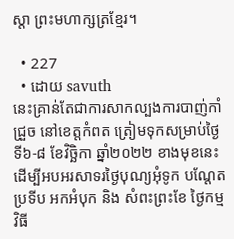ស្តា ព្រះមហាក្សត្រខ្មែរ។

  • 227
  • ដោយ savuth
នេះគ្រាន់តែជាការសាកល្បងការបាញ់កាំជ្រួច នៅខេត្តកំពត ត្រៀមទុកសម្រាប់ថ្ងៃទី៦-៨ ខែវិច្ឆិកា ឆ្នាំ២០២២ ខាងមុខនេះ ដើម្បីអបអរសាទរថ្ងៃបុណ្យអុំទូក បណ្ដែតប្រទីប អកអំបុក និង សំពះព្រះខែ ថ្ងៃកម្មវិធី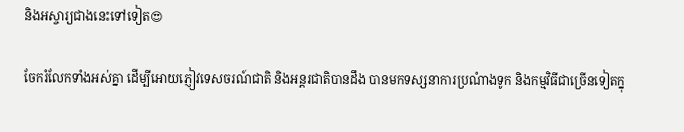និងអស្ចារ្យជាងនេះទៅទៀត😍

ចែករំលែកទាំងអស់គ្នា ដើម្បីអោយភ្ញៀវទេសចរណ៍ជាតិ និងអន្តរជាតិបានដឹង បានមកទស្សនាការប្រណំាងទូក និងកម្មវិធីជាច្រើនទៀតក្នុ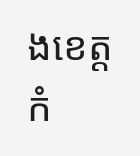ងខេត្តកំ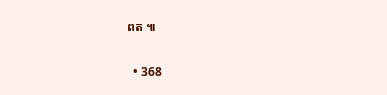ពត ៕

  • 368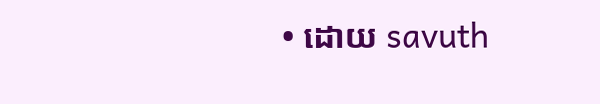• ដោយ savuth